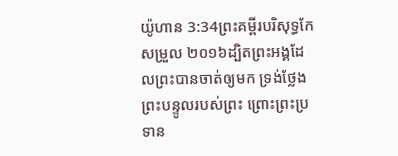យ៉ូហាន 3:34ព្រះគម្ពីរបរិសុទ្ធកែសម្រួល ២០១៦ដ្បិតព្រះអង្គដែលព្រះបានចាត់ឲ្យមក ទ្រង់ថ្លែងព្រះបន្ទូលរបស់ព្រះ ព្រោះព្រះប្រទាន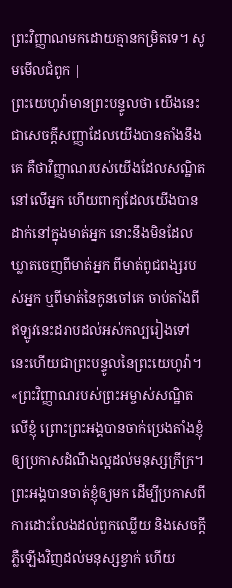ព្រះវិញ្ញាណមកដោយគ្មានកម្រិតទេ។ សូមមើលជំពូក |
ព្រះយេហូវ៉ាមានព្រះបន្ទូលថា យើងនេះជាសេចក្ដីសញ្ញាដែលយើងបានតាំងនឹងគេ គឺថាវិញ្ញាណរបស់យើងដែលសណ្ឋិតនៅលើអ្នក ហើយពាក្យដែលយើងបានដាក់នៅក្នុងមាត់អ្នក នោះនឹងមិនដែលឃ្លាតចេញពីមាត់អ្នក ពីមាត់ពូជពង្សរបស់អ្នក ឬពីមាត់នៃកូនចៅគេ ចាប់តាំងពីឥឡូវនេះដរាបដល់អស់កល្បរៀងទៅ នេះហើយជាព្រះបន្ទូលនៃព្រះយេហូវ៉ា។
«ព្រះវិញ្ញាណរបស់ព្រះអម្ចាស់សណ្ឋិតលើខ្ញុំ ព្រោះព្រះអង្គបានចាក់ប្រេងតាំងខ្ញុំ ឲ្យប្រកាសដំណឹងល្អដល់មនុស្សក្រីក្រ។ ព្រះអង្គបានចាត់ខ្ញុំឲ្យមក ដើម្បីប្រកាសពីការដោះលែងដល់ពួកឈ្លើយ និងសេចក្តីភ្លឺឡើងវិញដល់មនុស្សខ្វាក់ ហើយ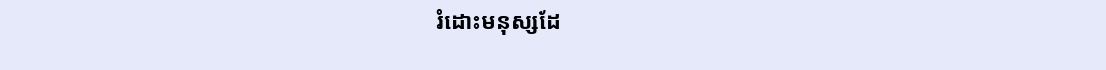រំដោះមនុស្សដែ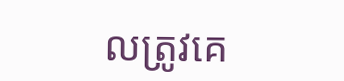លត្រូវគេ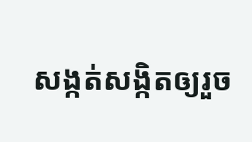សង្កត់សង្កិតឲ្យរួច